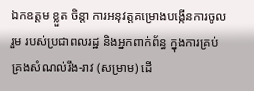ឯកឧត្តម ខ្លួត ចិន្តា ការអនុវត្តគម្រោងបង្កើនការចូលរួម របស់ប្រជាពលរដ្ឋ និងអ្នកពាក់ព័ន្ធ ក្នុងការគ្រប់គ្រងសំណល់រឹង-រាវ (សម្រាម) ដើ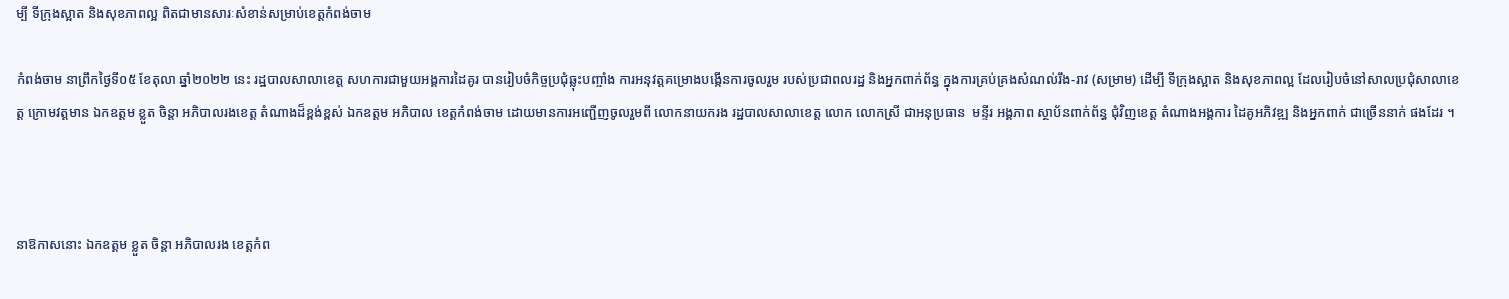ម្បី ទីក្រុងស្អាត និងសុខភាពល្អ ពិតជាមានសារៈសំខាន់សម្រាប់ខេត្តកំពង់ចាម

កំពង់ចាម នាព្រឹកថ្ងៃទី០៥ ខែតុលា ឆ្នាំ២០២២ នេះ រដ្ឋបាលសាលាខេត្ត សហការជាមួយអង្គការដៃគូរ បានរៀបចំកិច្ចប្រជុំឆ្លុះបញ្ចាំង ការអនុវត្តគម្រោងបង្កើនការចូលរួម របស់ប្រជាពលរដ្ឋ និងអ្នកពាក់ព័ន្ធ ក្នុងការគ្រប់គ្រងសំណល់រឹង-រាវ (សម្រាម) ដើម្បី ទីក្រុងស្អាត និងសុខភាពល្អ ដែលរៀបចំនៅសាលប្រជុំសាលាខេត្ត ក្រោមវត្តមាន ឯកឧត្តម ខ្លួត ចិន្តា អភិបាលរងខេត្ត តំណាងដ៏ខ្ពង់ខ្ពស់ ឯកឧត្តម អភិបាល ខេត្តកំពង់ចាម ដោយមានការអញ្ជើញចូលរួមពី លោកនាយករង រដ្ឋបាលសាលាខេត្ត លោក លោកស្រី ជាអនុប្រធាន  មន្ទីរ អង្គភាព ស្ថាប័នពាក់ព័ន្ធ ជុំវិញខេត្ត តំណាងអង្គការ ដៃគូអភិវឌ្ឍ និងអ្នកពាក់ ជាច្រើននាក់ ផងដែរ ។



នាឱកាសនោះ ឯកឧត្តម ខ្លួត ចិន្តា អភិបាលរង ខេត្តកំព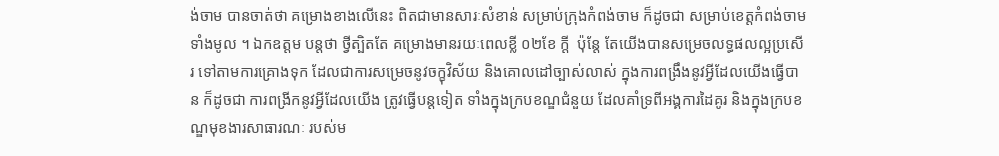ង់ចាម បានចាត់ថា គម្រោងខាងលើនេះ ពិតជាមានសារៈសំខាន់ សម្រាប់ក្រុងកំពង់ចាម ក៏ដូចជា សម្រាប់ខេត្តកំពង់ចាម ទាំងមូល ។ ឯកឧត្ដម បន្តថា ថ្វីត្បិតតែ គម្រោងមានរយៈពេលខ្លី ០២ខែ ក្ដី  ប៉ុន្តែ តែយើងបានសម្រេចលទ្ធផលល្អប្រសើរ ទៅតាមការគ្រោងទុក ដែលជាការសម្រេចនូវចក្ខុវិស័យ និងគោលដៅច្បាស់លាស់ ក្នុងការពង្រឹងនូវអ្វីដែលយើងធ្វើបាន ក៏ដូចជា ការពង្រីកនូវអ្វីដែលយើង ត្រូវធ្វើបន្តទៀត ទាំងក្នុងក្របខណ្ឌជំនួយ ដែលគាំទ្រពីអង្គការដៃគូរ និងក្នុងក្របខណ្ឌមុខងារសាធារណៈ របស់ម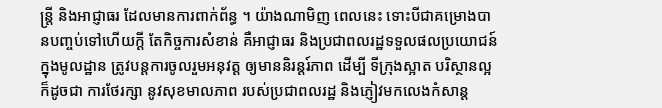ន្ត្រី និងអាជ្ញាធរ ដែលមានការពាក់ព័ន្ធ ។ យ៉ាងណាមិញ ពេលនេះ ទោះបីជាគម្រោងបានបញ្ចប់ទៅហើយក្ដី តែកិច្ចការសំខាន់ គឺអាជ្ញាធរ និងប្រជាពលរដ្ឋទទួលផលប្រយោជន៍ ក្នុងមូលដ្ឋាន ត្រូវបន្តការចូលរួមអនុវត្ត ឲ្យមាននិរន្តរ៍ភាព ដើម្បី ទីក្រុងស្អាត បរិស្ថានល្អ ក៏ដូចជា ការថែរក្សា នូវសុខមាលភាព របស់ប្រជាពលរដ្ឋ និងភ្ញៀវមកលេងកំសាន្ត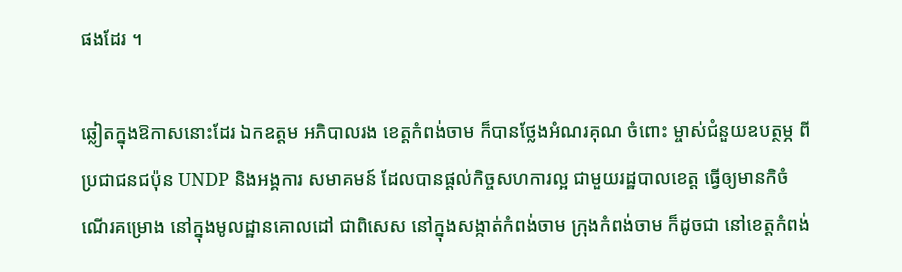ផងដែរ ។

ឆ្លៀតក្នុងឱកាសនោះដែរ ឯកឧត្តម អភិបាលរង ខេត្តកំពង់ចាម ក៏បានថ្លែងអំណរគុណ ចំពោះ ម្ចាស់ជំនួយឧបត្ថម្ភ ពីប្រជាជនជប៉ុន UNDP និងអង្គការ សមាគមន៍ ដែលបានផ្ដល់កិច្ចសហការល្អ ជាមួយរដ្ឋបាលខេត្ត ធ្វើឲ្យមានកិចំណើរគម្រោង នៅក្នុងមូលដ្ឋានគោលដៅ ជាពិសេស នៅក្នុងសង្កាត់កំពង់ចាម ក្រុងកំពង់ចាម ក៏ដូចជា នៅខេត្តកំពង់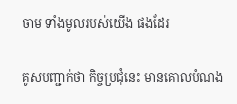ចាម ទាំងមូលរបស់យើង ផងដែរ

គូសបញ្ជាក់ថា កិច្ចប្រជុំនេះ មានគោលបំណង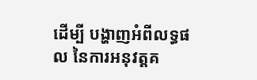ដើម្បី បង្ហាញអំពីលទ្ធផល នៃការអនុវត្តគ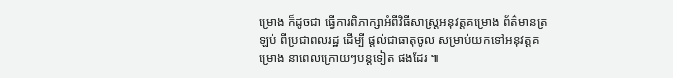ម្រោង ក៏ដូចជា ធ្វើការពិភាក្សាអំពីវិធីសាស្រ្តអនុវត្តគម្រោង ព័ត៌មានត្រឡប់ ពីប្រជាពលរដ្ឋ ដើម្បី ផ្ដល់ជាធាតុចូល សម្រាប់យកទៅអនុវត្តគម្រោង នាពេលក្រោយៗបន្តទៀត ផងដែរ ៕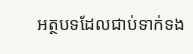អត្ថបទដែលជាប់ទាក់ទង